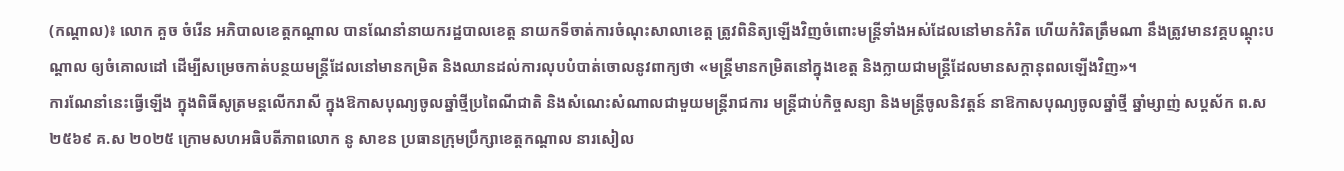(កណ្ដាល)៖ លោក គួច ចំរើន អភិបាលខេត្តកណ្ដាល បានណែនាំនាយករដ្ឋបាលខេត្ត នាយកទីចាត់ការចំណុះសាលាខេត្ត ត្រូវពិនិត្យឡើងវិញចំពោះមន្ត្រីទាំងអស់ដែលនៅមានកំរិត ហើយកំរិតត្រឹមណា នឹងត្រូវមានវគ្គបណ្ដុះបណ្ដាល ឲ្យចំគោលដៅ ដើម្បីសម្រេចកាត់បន្ថយមន្ត្រីដែលនៅមានកម្រិត និងឈានដល់ការលុបបំបាត់ចោលនូវពាក្យថា «មន្ត្រីមានកម្រិតនៅក្នុងខេត្ត និងក្លាយជាមន្ត្រីដែលមានសក្ដានុពលឡើងវិញ»។
ការណែនាំនេះធ្វើឡើង ក្នុងពិធីសូត្រមន្តលើករាសី ក្នុងឱកាសបុណ្យចូលឆ្នាំថ្មីប្រពៃណីជាតិ និងសំណេះសំណាលជាមួយមន្ត្រីរាជការ មន្ត្រីជាប់កិច្ចសន្យា និងមន្ត្រីចូលនិវត្តន៍ នាឱកាសបុណ្យចូលឆ្នាំថ្មី ឆ្នាំម្សាញ់ សប្តស័ក ព.ស ២៥៦៩ គ.ស ២០២៥ ក្រោមសហអធិបតីភាពលោក នូ សាខន ប្រធានក្រុមប្រឹក្សាខេត្តកណ្តាល នារសៀល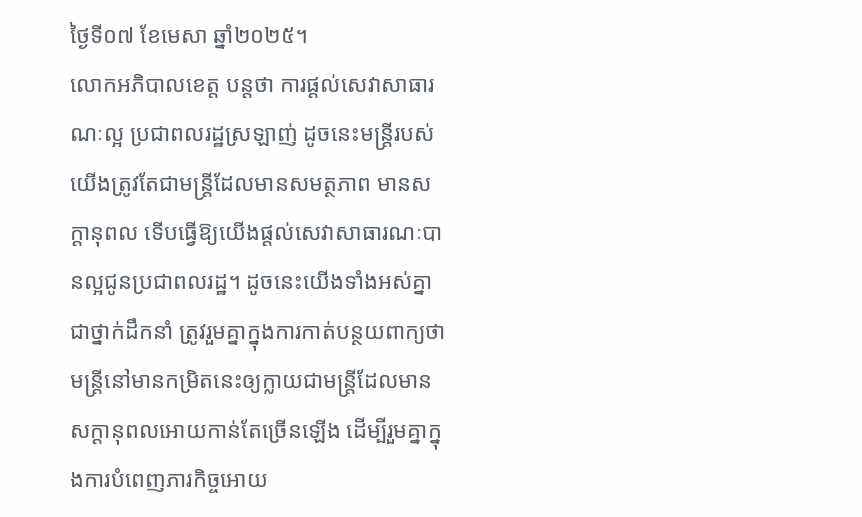ថ្ងៃទី០៧ ខែមេសា ឆ្នាំ២០២៥។
លោកអភិបាលខេត្ត បន្តថា ការផ្ដល់សេវាសាធារណៈល្អ ប្រជាពលរដ្ឋស្រឡាញ់ ដូចនេះមន្ត្រីរបស់យើងត្រូវតែជាមន្ត្រីដែលមានសមត្ថភាព មានសក្ដានុពល ទើបធ្វើឱ្យយើងផ្ដល់សេវាសាធារណៈបានល្អជូនប្រជាពលរដ្ឋ។ ដូចនេះយើងទាំងអស់គ្នា ជាថ្នាក់ដឹកនាំ ត្រូវរួមគ្នាក្នុងការកាត់បន្ថយពាក្យថាមន្ត្រីនៅមានកម្រិតនេះឲ្យក្លាយជាមន្ត្រីដែលមានសក្ដានុពលអោយកាន់តែច្រើនឡើង ដើម្បីរួមគ្នាក្នុងការបំពេញភារកិច្ចអោយ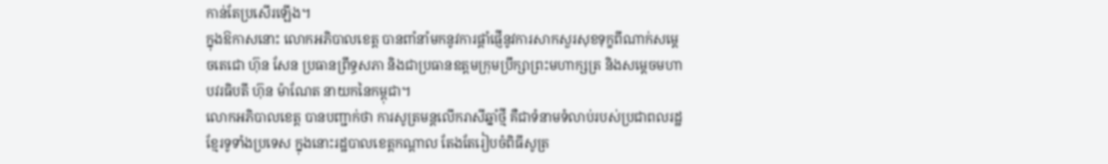កាន់តែប្រសើរឡើង។
ក្នុងឱកាសនោះ លោកអភិបាលខេត្ត បានពាំនាំមកនូវការផ្ដាំផ្ញើនូវការសាកសួរសុខទុក្ខពីណាក់សម្ដេចតេជោ ហ៊ុន សែន ប្រធានព្រឹទ្ធសភា និងជាប្រធានឧត្ដមក្រុមប្រឹក្សាព្រះមហាក្សត្រ និងសម្ដេចមហាបវរធិបតី ហ៊ុន ម៉ាណែត នាយកនៃកម្ពុជា។
លោកអភិបាលខេត្ត បានបញ្ជាក់ថា ការសូត្រមន្តលើករាសីឆ្នាំថ្មី គឺជាទំនាមទំលាប់របស់ប្រជាពលរដ្ឋខ្មែរទូទាំងប្រទេស ក្នុងនោះរដ្ឋបាលខេត្តកណ្ដាល តែងតែរៀបចំពិធីសូត្រ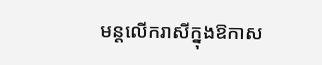មន្តលើករាសីក្នុងឱកាស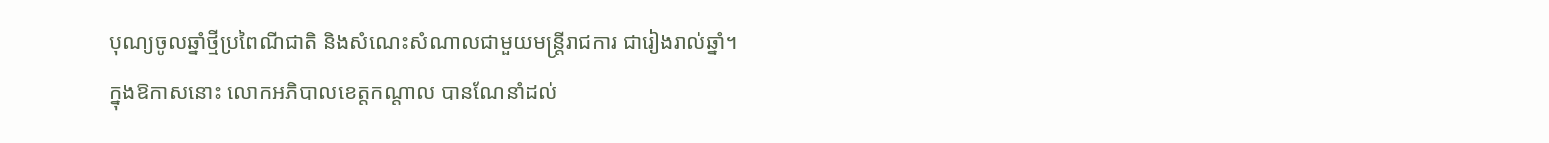បុណ្យចូលឆ្នាំថ្មីប្រពៃណីជាតិ និងសំណេះសំណាលជាមួយមន្ត្រីរាជការ ជារៀងរាល់ឆ្នាំ។
ក្នុងឱកាសនោះ លោកអភិបាលខេត្តកណ្ដាល បានណែនាំដល់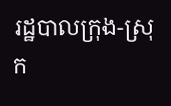រដ្ឋបាលក្រុង-ស្រុក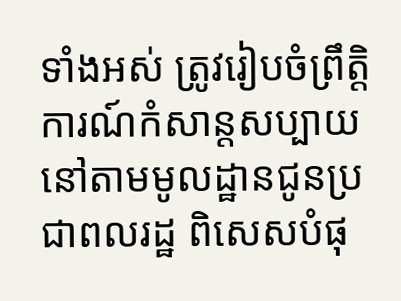ទាំងអស់ ត្រូវរៀបចំព្រឹត្តិការណ៍កំសាន្តសប្បាយនៅតាមមូលដ្ឋានជូនប្រជាពលរដ្ឋ ពិសេសបំផុ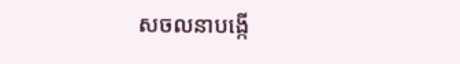សចលនាបង្កើ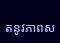តនូវភាពស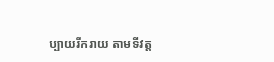ប្បាយរីករាយ តាមទីវត្ត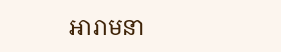អារាមនា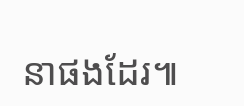នាផងដែរ៕